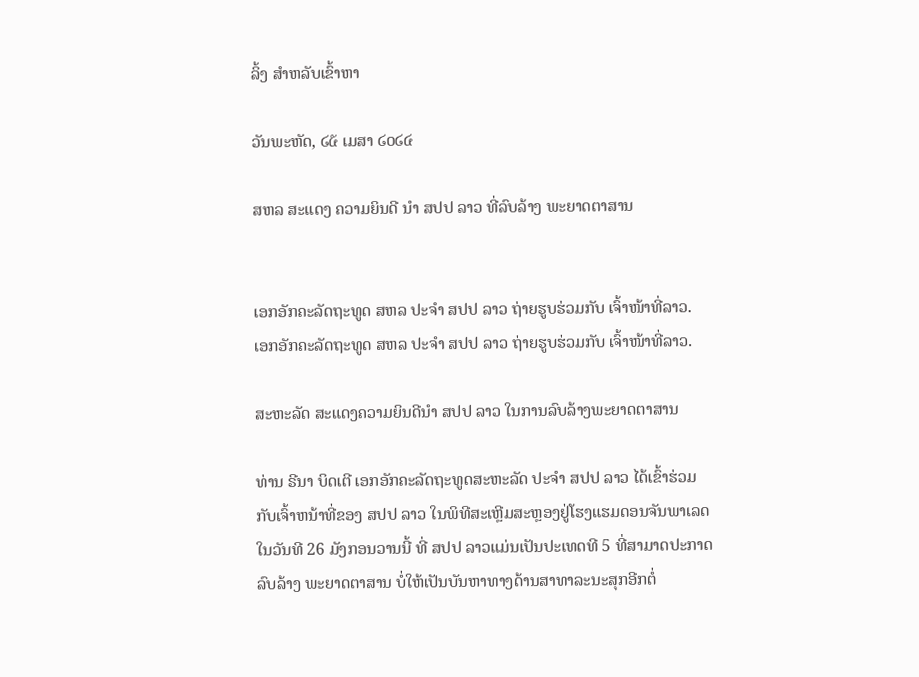ລິ້ງ ສຳຫລັບເຂົ້າຫາ

ວັນພະຫັດ, ໒໕ ເມສາ ໒໐໒໔

ສຫລ ສະແດງ ຄວາມຍິນດີ ນຳ ສປປ ລາວ ທີ່ລົບລ້າງ ພະຍາດຕາສານ


ເອກອັກຄະລັດຖະທູດ ສຫລ ປະຈຳ ສປປ ລາວ ຖ່າຍຮູບຮ່ວມກັບ ເຈົ້າໜ້າທີ່ລາວ.
ເອກອັກຄະລັດຖະທູດ ສຫລ ປະຈຳ ສປປ ລາວ ຖ່າຍຮູບຮ່ວມກັບ ເຈົ້າໜ້າທີ່ລາວ.

ສະຫະລັດ ສະແດງຄວາມຍິນດີນຳ ສປປ ລາວ ໃນການລົບລ້າງພະຍາດຕາສານ

ທ່ານ ຣີນາ ບິດເຕີ ເອກອັກຄະລັດຖະທູດສະຫະລັດ ປະຈຳ ສປປ ລາວ ໄດ້ເຂົ້າຮ່ວມ
ກັບເຈົ້າຫນ້າທີ່ຂອງ ສປປ ລາວ ໃນພິທີສະເຫຼີມສະຫຼອງຢູ່ໂຮງແຮມດອນຈັນພາເລດ
ໃນວັນທີ 26 ມັງກອນວານນີ້ ທີ່ ສປປ ລາວແມ່ນເປັນປະເທດທີ 5 ທີ່ສາມາດປະກາດ
ລົບລ້າງ ພະຍາດຕາສານ ບໍ່ໃຫ້ເປັນບັນຫາທາງດ້ານສາທາລະນະສຸກອີກຕໍ່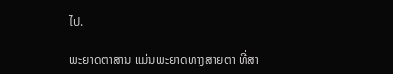ໄປ.

ພະຍາດຕາສານ ແມ່ນພະຍາດທາງສາຍຕາ ທີ່ສາ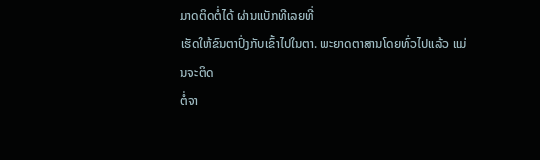ມາດຕິດຕໍ່ໄດ້ ຜ່ານແບັກທີເລຍທີ່
ເຮັດໃຫ້ຂົນຕາປົ່ງກັບເຂົ້າໄປໃນຕາ. ພະຍາດຕາສານໂດຍທົ່ວໄປແລ້ວ ແມ່ນຈະຕິດ
ຕໍ່ຈາ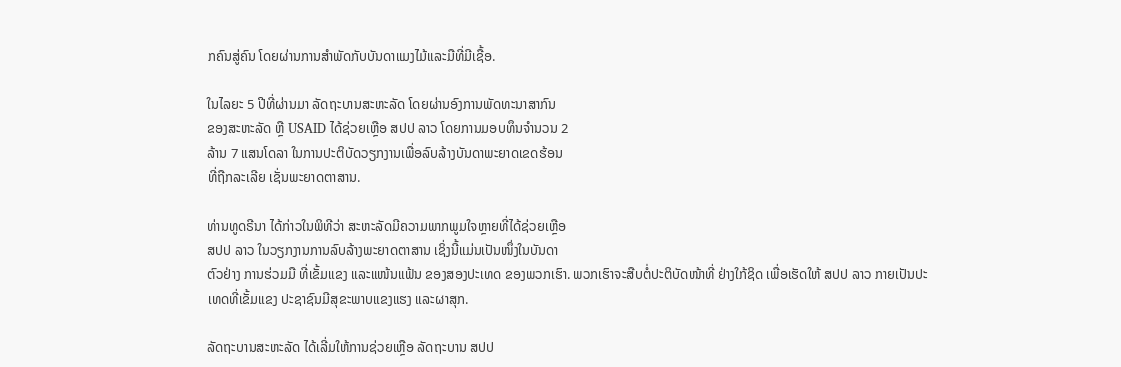ກຄົນສູ່ຄົນ ໂດຍຜ່ານການສຳພັດກັບບັນດາແມງໄມ້ແລະມືທີ່ມີເຊື້ອ.

ໃນໄລຍະ 5 ປີທີ່ຜ່ານມາ ລັດຖະບານສະຫະລັດ ໂດຍຜ່ານອົງການພັດທະນາສາກົນ
ຂອງສະຫະລັດ ຫຼື USAID ໄດ້ຊ່ວຍເຫຼືອ ສປປ ລາວ ໂດຍການມອບທຶນຈຳນວນ 2
ລ້ານ 7 ແສນໂດລາ ໃນການປະຕິບັດວຽກງານເພື່ອລົບລ້າງບັນດາພະຍາດເຂດຮ້ອນ
ທີ່ຖືກລະເລີຍ ເຊັ່ນພະຍາດຕາສານ.

ທ່ານທູດຣີນາ ໄດ້ກ່າວໃນພິທີວ່າ ສະຫະລັດມີຄວາມພາກພູມໃຈຫຼາຍທີ່ໄດ້ຊ່ວຍເຫຼືອ
ສປປ ລາວ ໃນວຽກງານການລົບລ້າງພະຍາດຕາສານ ເຊິ່ງນີ້ແມ່ນເປັນໜຶ່ງໃນບັນດາ
ຕົວຢ່າງ ການຮ່ວມມື ທີ່ເຂັ້ມແຂງ ແລະແໜ້ນແຟ້ນ ຂອງສອງປະເທດ ຂອງພວກເຮົາ. ພວກເຮົາຈະສືບຕໍ່ປະຕິບັດໜ້າທີ່ ຢ່າງໃກ້ຊິດ ເພື່ອເຮັດໃຫ້ ສປປ ລາວ ກາຍເປັນປະ
ເທດທີ່ເຂັ້ມແຂງ ປະຊາຊົນມີສຸຂະພາບແຂງແຮງ ແລະຜາສຸກ.

ລັດຖະບານສະຫະລັດ ໄດ້ເລີ່ມໃຫ້ການຊ່ວຍເຫຼືອ ລັດຖະບານ ສປປ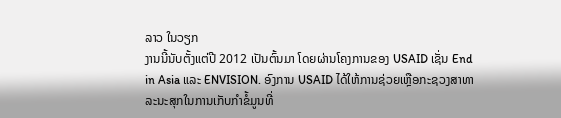ລາວ ໃນວຽກ
ງານນີ້ນັບຕັ້ງແຕ່ປີ 2012 ເປັນຕົ້ນມາ ໂດຍຜ່ານໂຄງການຂອງ USAID ເຊັ່ນ End
in Asia ແລະ ENVISION. ອົງການ USAID ໄດ້ໃຫ້ການຊ່ວຍເຫຼືອກະຊວງສາທາ
ລະນະສຸກໃນການເກັບກຳຂໍ້ມູນທີ່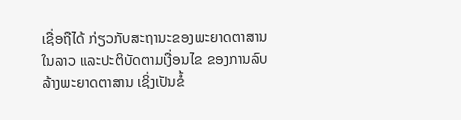ເຊື່ອຖືໄດ້ ກ່ຽວກັບສະຖານະຂອງພະຍາດຕາສານ
ໃນລາວ ແລະປະຕິບັດຕາມເງື່ອນໄຂ ຂອງການລົບລ້າງພະຍາດຕາສານ ເຊິ່ງເປັນຂໍ້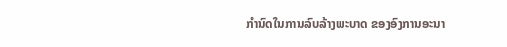ກໍານົດໃນການລົບລ້າງພະບາດ ຂອງອົງການອະນາ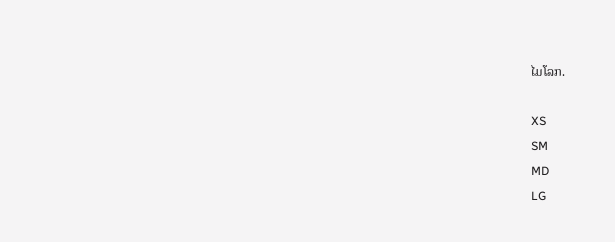ໄມໂລກ.

XS
SM
MD
LG